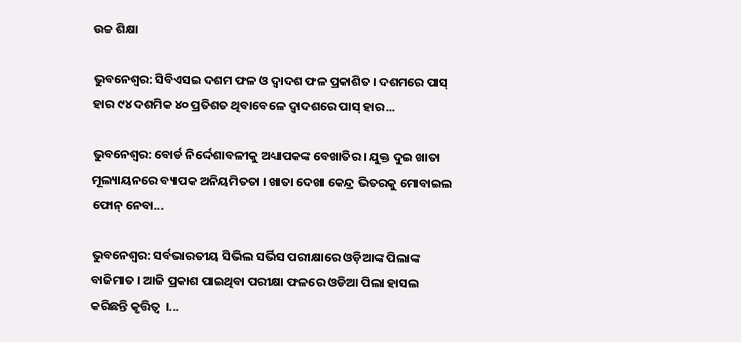ଉଚ୍ଚ ଶିକ୍ଷା

ଭୁବନେଶ୍ୱର: ସିବିଏସଇ ଦଶମ ଫଳ ଓ ଦ୍ବାଦଶ ଫଳ ପ୍ରକାଶିତ । ଦଶମରେ ପାସ୍ ହାର ୯୪ ଦଶମିକ ୪୦ ପ୍ରତିଶତ ଥିବାବେଳେ ଦ୍ବାଦଶରେ ପାସ୍‌ ହାର...

ଭୁବନେଶ୍ୱର: ବୋର୍ଡ ନିର୍ଦ୍ଦେଶାବଳୀକୁ ଅଧ୍ୟାପକଙ୍କ ବେଖାତିର । ଯୁକ୍ତ ଦୁଇ ଖାତା ମୂଲ୍ୟାୟନରେ ବ୍ୟାପକ ଅନିୟମିତତା । ଖାତା ଦେଖା କେନ୍ଦ୍ର ଭିତରକୁ ମୋବାଇଲ ଫୋନ୍ ନେବା...

ଭୁବନେଶ୍ୱର: ସର୍ବଭାରତୀୟ ସିଭିଲ ସର୍ଭିସ ପରୀକ୍ଷାରେ ଓଡ଼ିଆଙ୍କ ପିଲାଙ୍କ ବାଜିମାତ । ଆଜି ପ୍ରକାଶ ପାଇଥିବା ପରୀକ୍ଷା ଫଳରେ ଓଡିଆ ପିଲା ହାସଲ କରିଛନ୍ତି କୃତ୍ତିତ୍ୱ  ।...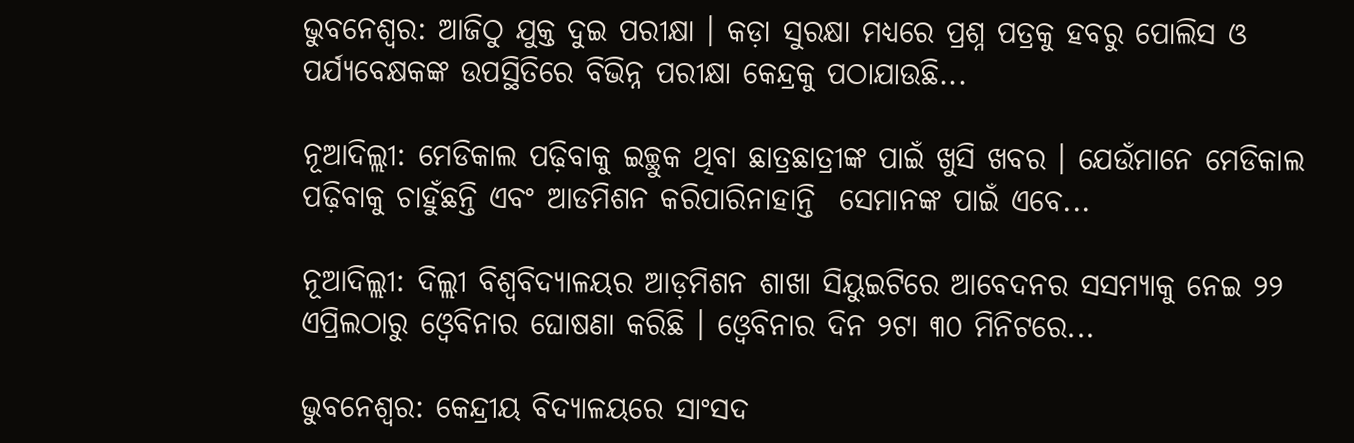ଭୁବନେଶ୍ୱର: ଆଜିଠୁ ଯୁକ୍ତ ଦୁଇ ପରୀକ୍ଷା । କଡ଼ା ସୁରକ୍ଷା ମଧ୍ୟରେ ପ୍ରଶ୍ନ ପତ୍ରକୁ ହବରୁ ପୋଲିସ ଓ ପର୍ଯ୍ୟବେକ୍ଷକଙ୍କ ଉପସ୍ଥିତିରେ ବିଭିନ୍ନ ପରୀକ୍ଷା କେନ୍ଦ୍ରକୁ ପଠାଯାଉଛି...

ନୂଆଦିଲ୍ଲୀ: ମେଡିକାଲ ପଢ଼ିବାକୁ ଇଚ୍ଛୁକ ଥିବା ଛାତ୍ରଛାତ୍ରୀଙ୍କ ପାଇଁ ଖୁସି ଖବର । ଯେଉଁମାନେ ମେଡିକାଲ ପଢ଼ିବାକୁ ଚାହୁଁଛନ୍ତି ଏବଂ ଆଡମିଶନ କରିପାରିନାହାନ୍ତି  ସେମାନଙ୍କ ପାଇଁ ଏବେ...

ନୂଆଦିଲ୍ଲୀ: ଦିଲ୍ଲୀ ବିଶ୍ୱବିଦ୍ୟାଳୟର ଆଡ଼ମିଶନ ଶାଖା ସିୟୁଇଟିରେ ଆବେଦନର ସସମ୍ୟାକୁ ନେଇ ୨୨ ଏପ୍ରିଲଠାରୁ ଓ୍ୱେବିନାର ଘୋଷଣା କରିଛି । ଓ୍ୱେବିନାର ଦିନ ୨ଟା ୩୦ ମିନିଟରେ...

ଭୁବନେଶ୍ୱର: କେନ୍ଦ୍ରୀୟ ବିଦ୍ୟାଳୟରେ ସାଂସଦ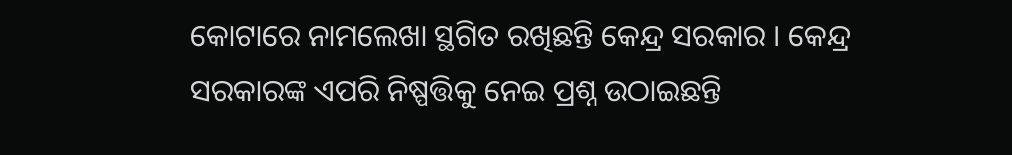କୋଟାରେ ନାମଲେଖା ସ୍ଥଗିତ ରଖିଛନ୍ତି କେନ୍ଦ୍ର ସରକାର । କେନ୍ଦ୍ର ସରକାରଙ୍କ ଏପରି ନିଷ୍ପତ୍ତିକୁ ନେଇ ପ୍ରଶ୍ନ ଉଠାଇଛନ୍ତି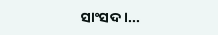ସାଂସଦ ।...